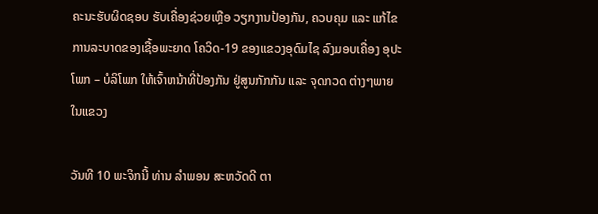ຄະນະຮັບຜິດຊອບ ຮັບເຄື່ອງຊ່ວຍເຫຼືອ ວຽກງານປ້ອງກັນ, ຄວບຄຸມ ແລະ ແກ້ໄຂ ການລະບາດຂອງເຊື້ອພະຍາດ ໂຄວິດ-19 ຂອງແຂວງອຸດົມໄຊ ລົງມອບເຄື່ອງ ອຸປະໂພກ – ບໍລິໂພກ ໃຫ້ເຈົ້າຫນ້າທີ່ປ້ອງກັນ ຢູ່ສູນກັກກັນ ແລະ ຈຸດກວດ ຕ່າງໆພາຍໃນແຂວງ

ວັນທີ 10 ພະຈິກນີ້ ທ່ານ ລໍາພອນ ສະຫວັດດີ ຕາ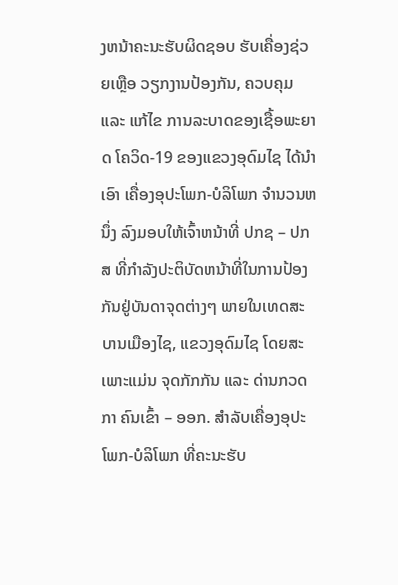ງຫນ້າຄະນະຮັບຜິດຊອບ ຮັບເຄື່ອງຊ່ວຍເຫຼືອ ວຽກງານປ້ອງກັນ, ຄວບຄຸມ ແລະ ແກ້ໄຂ ການລະບາດຂອງເຊື້ອພະຍາດ ໂຄວິດ-19 ຂອງແຂວງອຸດົມໄຊ ໄດ້ນຳເອົາ ເຄື່ອງອຸປະໂພກ-ບໍລິໂພກ ຈໍານວນຫນຶ່ງ ລົງມອບໃຫ້ເຈົ້າຫນ້າທີ່ ປກຊ – ປກສ ທີ່ກໍາລັງປະຕິບັດຫນ້າທີ່ໃນການປ້ອງກັນຢູ່ບັນດາຈຸດຕ່າງໆ ພາຍໃນເທດສະບານເມືອງໄຊ, ແຂວງອຸດົມໄຊ ໂດຍສະເພາະແມ່ນ ຈຸດກັກກັນ ແລະ ດ່ານກວດກາ ຄົນເຂົ້າ – ອອກ. ສໍາລັບເຄື່ອງອຸປະໂພກ-ບໍລິໂພກ ທີ່ຄະນະຮັບ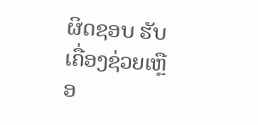ຜິດຊອບ ຮັບເຄື່ອງຊ່ວຍເຫຼືອ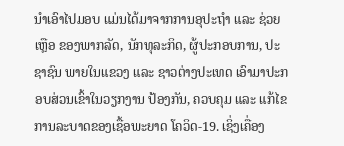ນຳເອົາໄປມອບ ແມ່ນໄດ້ມາຈາກການອຸປະຖຳ ແລະ ຊ່ວຍເຫຼືອ ຂອງພາກລັດ, ນັກທຸລະກິດ, ຜູ້ປະກອບການ, ປະຊາຊົນ ພາຍໃນແຂວງ ແລະ ຊາວຕ່າງປະເທດ ເອົາມາປະກອບສ່ວນເຂົ້າໃນວຽກງານ ປ້ອງກັນ, ຄວບຄຸມ ແລະ ແກ້ໄຂ ການລະບາດຂອງເຊື້ອພະຍາດ ໂຄວິດ-19. ເຊິ່ງເຄື່ອງ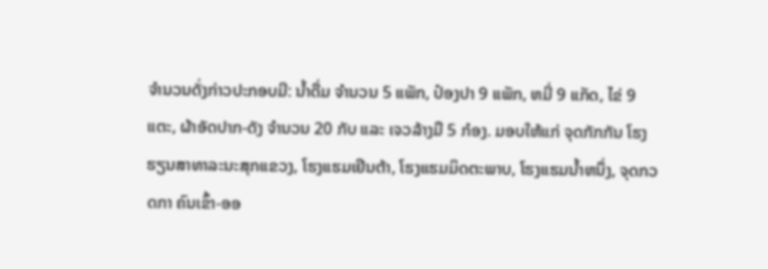ຈຳນວນດັ່ງກ່າວປະກອບມີ: ນໍ້າດື່ມ ຈໍານວນ 5 ແພັກ, ປ໋ອງປາ 9 ແພັກ, ຫມີ່ 9 ແກັດ, ໄຂ່ 9 ແຕະ, ຜ້າອັດປາກ-ດັງ ຈໍານວນ 20 ກັບ ແລະ ເຈວລ້າງມື 5 ກ໋ອງ. ມອບໃຫ້ແກ່ ຈຸດກັກກັນ ໂຮງຮຽນສາທາລະນະສຸກແຂວງ, ໂຮງແຮມເຢິນຕ້າ, ໂຮງແຮມມິດຕະພາບ, ໂຮງແຮມນ້ຳຫນຶ່ງ, ຈຸດກວດກາ ຄົນເຂົ້າ-ອອ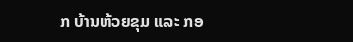ກ ບ້ານຫ້ວຍຂຸມ ແລະ ກອ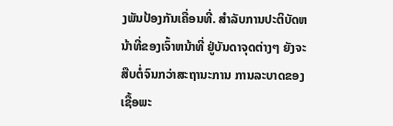ງພັນປ້ອງກັນເຄື່ອນທີ່. ສໍາລັບການປະຕິບັດຫນ້າທີ່ຂອງເຈົ້າຫນ້າທີ່ ຢູ່ບັນດາຈຸດຕ່າງໆ ຍັງຈະສືບຕໍ່ຈົນກວ່າສະຖານະການ ການລະບາດຂອງເຊື້ອພະ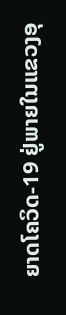ຍາດໂຄວິດ-19 ຢູ່ພາຍໃນແຂວງອຸ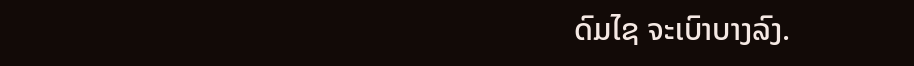ດົມໄຊ ຈະເບົາບາງລົງ.